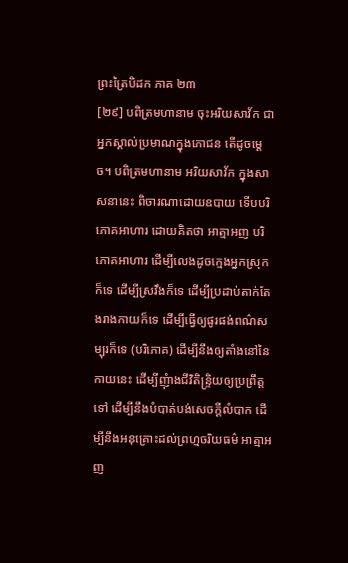ព្រះត្រៃបិដក ភាគ ២៣
[២៩] បពិត្រមហានាម ចុះអរិយសាវ័ក ជាអ្នកស្គាល់ប្រមាណក្នុងភោជន តើដូចម្តេច។ បពិត្រមហានាម អរិយសាវ័ក ក្នុងសាសនានេះ ពិចារណាដោយឧបាយ ទើបបរិភោគអាហារ ដោយគិតថា អាត្មាអញ បរិភោគអាហារ ដើម្បីលេងដូចក្មេងអ្នកស្រុកក៏ទេ ដើម្បីស្រវឹងក៏ទេ ដើម្បីប្រដាប់តាក់តែងរាងកាយក៏ទេ ដើម្បីធ្វើឲ្យផូរផង់ពណ៌សម្បុរក៏ទេ (បរិភោគ) ដើម្បីនឹងឲ្យតាំងនៅនៃកាយនេះ ដើម្បីញុំាងជីវិតិន្ទ្រិយឲ្យប្រព្រឹត្តទៅ ដើម្បីនឹងបំបាត់បង់សេចក្តីលំបាក ដើម្បីនឹងអនុគ្រោះដល់ព្រហ្មចរិយធម៌ អាត្មាអញ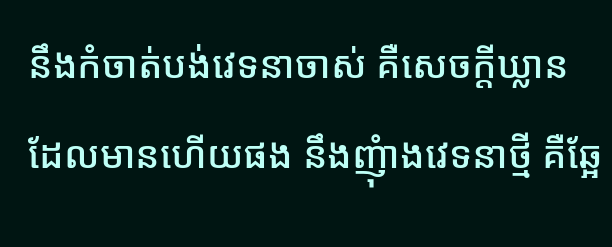នឹងកំចាត់បង់វេទនាចាស់ គឺសេចក្តីឃ្លាន ដែលមានហើយផង នឹងញុំាងវេទនាថ្មី គឺឆ្អែ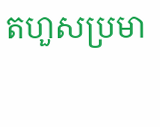តហួសប្រមា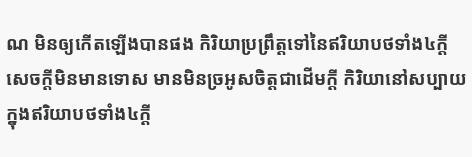ណ មិនឲ្យកើតឡើងបានផង កិរិយាប្រព្រឹត្តទៅនៃឥរិយាបថទាំង៤ក្តី សេចក្តីមិនមានទោស មានមិនច្រអូសចិត្តជាដើមក្តី កិរិយានៅសប្បាយក្នុងឥរិយាបថទាំង៤ក្តី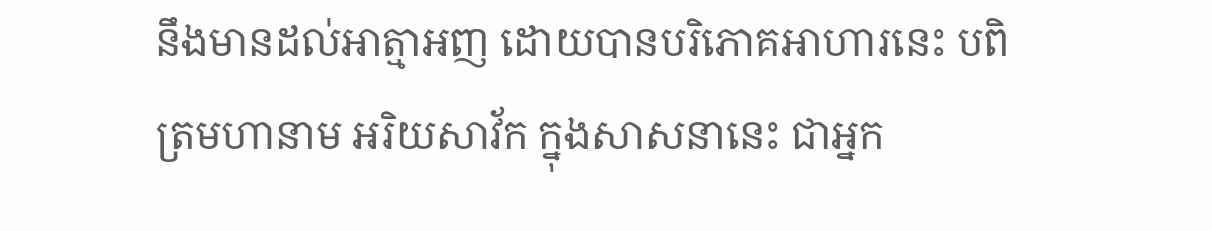នឹងមានដល់អាត្មាអញ ដោយបានបរិភោគអាហារនេះ បពិត្រមហានាម អរិយសាវ័ក ក្នុងសាសនានេះ ជាអ្នក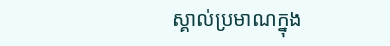ស្គាល់ប្រមាណក្នុង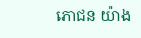ភោជន យ៉ាង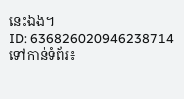នេះឯង។
ID: 636826020946238714
ទៅកាន់ទំព័រ៖